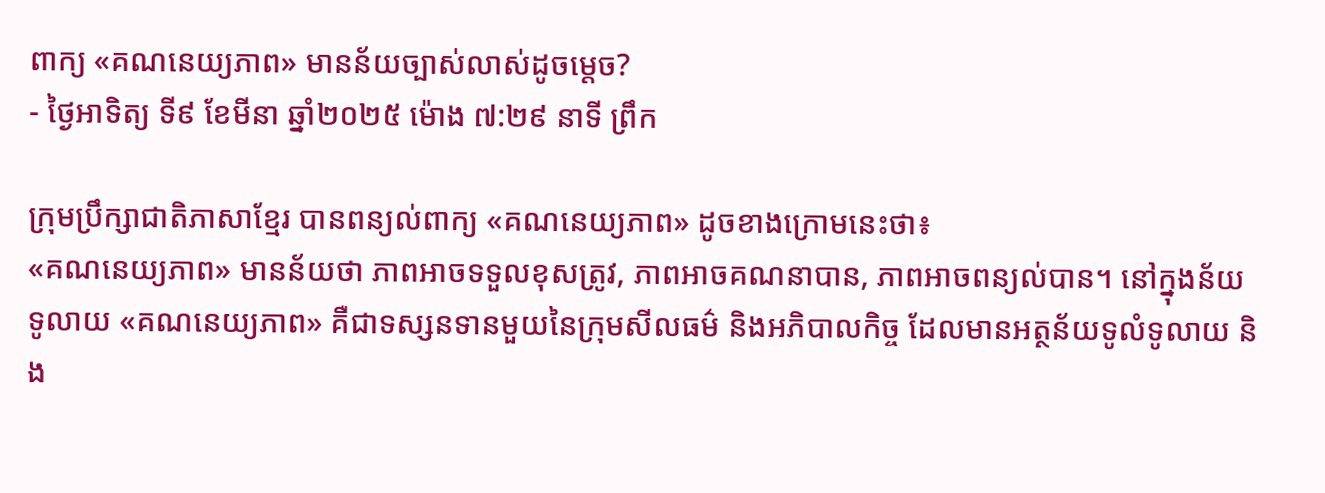ពាក្យ «គណនេយ្យភាព» មានន័យច្បាស់លាស់ដូចម្តេច?
- ថ្ងៃអាទិត្យ ទី៩ ខែមីនា ឆ្នាំ២០២៥ ម៉ោង ៧:២៩ នាទី ព្រឹក

ក្រុមប្រឹក្សាជាតិភាសាខ្មែរ បានពន្យល់ពាក្យ «គណនេយ្យភាព» ដូចខាងក្រោមនេះថា៖
«គណនេយ្យភាព» មានន័យថា ភាពអាចទទួលខុសត្រូវ, ភាពអាចគណនាបាន, ភាពអាចពន្យល់បាន។ នៅក្នុងន័យទូលាយ «គណនេយ្យភាព» គឺជាទស្សនទានមួយនៃក្រុមសីលធម៌ និងអភិបាលកិច្ច ដែលមានអត្ថន័យទូលំទូលាយ និង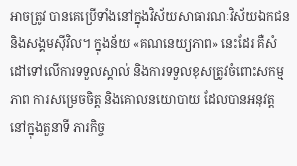អាចត្រូវ បានគេប្រើទាំងនៅក្នុងវិស័យសាធារណៈវិស័យឯកជន និងសង្គមស៊ីវិល។ ក្នុងន័យ «គណនេយ្យភាព» នេះដែរ គឺសំដៅទៅលើការទទួលស្គាល់ និងការទទួលខុសត្រូវចំពោះសកម្មភាព ការសម្រេចចិត្ត និងគោលនយោបាយ ដែលបានអនុវត្តនៅក្នុងតួនាទី ភារកិច្ច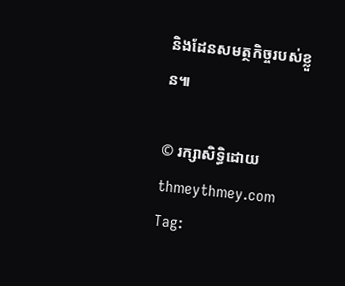និងដែនសមត្ថកិច្ចរបស់ខ្លួន៕

© រក្សាសិទ្ធិដោយ thmeythmey.com
Tag: